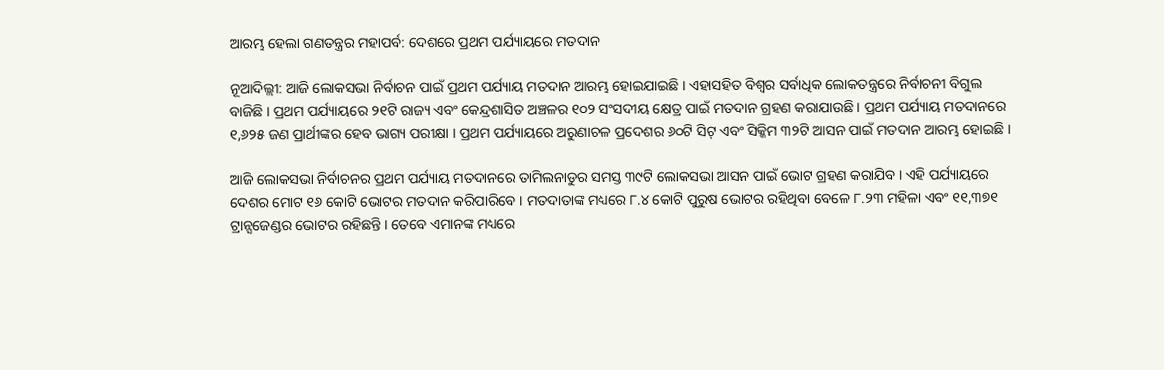ଆରମ୍ଭ ହେଲା ଗଣତନ୍ତ୍ରର ମହାପର୍ବ: ଦେଶରେ ପ୍ରଥମ ପର୍ଯ୍ୟାୟରେ ମତଦାନ

ନୂଆଦିଲ୍ଲୀ: ଆଜି ଲୋକସଭା ନିର୍ବାଚନ ପାଇଁ ପ୍ରଥମ ପର୍ଯ୍ୟାୟ ମତଦାନ ଆରମ୍ଭ ହୋଇଯାଇଛି । ଏହାସହିତ ବିଶ୍ୱର ସର୍ବାଧିକ ଲୋକତନ୍ତ୍ରରେ ନିର୍ବାଚନୀ ବିଗୁଲ ବାଜିଛି । ପ୍ରଥମ ପର୍ଯ୍ୟାୟରେ ୨୧ଟି ରାଜ୍ୟ ଏବଂ କେନ୍ଦ୍ରଶାସିତ ଅଞ୍ଚଳର ୧୦୨ ସଂସଦୀୟ କ୍ଷେତ୍ର ପାଇଁ ମତଦାନ ଗ୍ରହଣ କରାଯାଉଛି । ପ୍ରଥମ ପର୍ଯ୍ୟାୟ ମତଦାନରେ ୧,୬୨୫ ଜଣ ପ୍ରାର୍ଥୀଙ୍କର ହେବ ଭାଗ୍ୟ ପରୀକ୍ଷା । ପ୍ରଥମ ପର୍ଯ୍ୟାୟରେ ଅରୁଣାଚଳ ପ୍ରଦେଶର ୬୦ଟି ସିଟ୍ ଏବଂ ସିକ୍କିମ ୩୨ଟି ଆସନ ପାଇଁ ମତଦାନ ଆରମ୍ଭ ହୋଇଛି ।

ଆଜି ଲୋକସଭା ନିର୍ବାଚନର ପ୍ରଥମ ପର୍ଯ୍ୟାୟ ମତଦାନରେ ତାମିଲନାଡୁର ସମସ୍ତ ୩୯ଟି ଲୋକସଭା ଆସନ ପାଇଁ ଭୋଟ ଗ୍ରହଣ କରାଯିବ । ଏହି ପର୍ଯ୍ୟାୟରେ ଦେଶର ମୋଟ ୧୬ କୋଟି ଭୋଟର ମତଦାନ କରିପାରିବେ । ମତଦାତାଙ୍କ ମଧ୍ୟରେ ୮.୪ କୋଟି ପୁରୁଷ ଭୋଟର ରହିଥିବା ବେଳେ ୮.୨୩ ମହିଳା ଏବଂ ୧୧,୩୭୧ ଟ୍ରାନ୍ସଜେଣ୍ଡର ଭୋଟର ରହିଛନ୍ତି । ତେବେ ଏମାନଙ୍କ ମଧ୍ୟରେ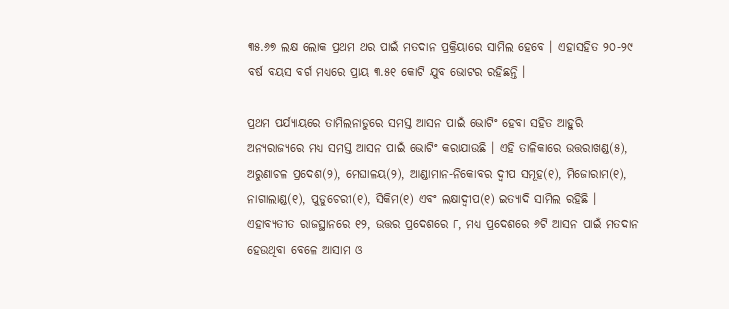୩୫.୬୭ ଲକ୍ଷ ଲୋକ ପ୍ରଥମ ଥର ପାଇଁ ମତଦାନ ପ୍ରକ୍ରିୟାରେ ସାମିଲ ହେବେ । ଏହାସହିତ ୨୦-୨୯ ବର୍ଷ ବୟସ ବର୍ଗ ମଧ୍ୟରେ ପ୍ରାୟ ୩.୫୧ କୋଟି ଯୁବ ଭୋଟର ରହିଛନ୍ତି ।

ପ୍ରଥମ ପର୍ଯ୍ୟାୟରେ ତାମିଲନାଡୁରେ ସମସ୍ତ ଆସନ ପାଇଁ ଭୋଟିଂ ହେବା ସହିତ ଆହୁରି ଅନ୍ୟରାଜ୍ୟରେ ମଧ୍ୟ ସମସ୍ତ ଆସନ ପାଇଁ ଭୋଟିଂ କରାଯାଉଛି । ଏହି ତାଳିକାରେ ଉତ୍ତରାଖଣ୍ଡ(୫), ଅରୁଣାଚଳ ପ୍ରଦେଶ(୨), ମେଘାଳୟ(୨), ଆଣ୍ଡାମାନ-ନିକୋବର ଦ୍ୱୀପ ସମୂହ(୧), ମିଜୋରାମ(୧), ନାଗାଲାଣ୍ଡ(୧), ପୁଡୁଚେରୀ(୧), ସିକିମ(୧) ଏବଂ ଲକ୍ଷାଦ୍ୱୀପ(୧) ଇତ୍ୟାଦି ସାମିଲ ରହିଛି । ଏହାବ୍ୟତୀତ ରାଜସ୍ଥାନରେ ୧୨, ଉତ୍ତର ପ୍ରଦେଶରେ ୮, ମଧ୍ୟ ପ୍ରଦେଶରେ ୬ଟି ଆସନ ପାଇଁ ମତଦାନ ହେଉଥିବା ବେଳେ ଆସାମ ଓ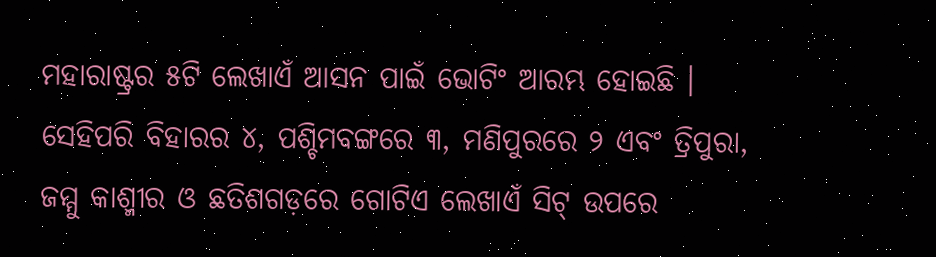ମହାରାଷ୍ଟ୍ରର ୫ଟି ଲେଖାଏଁ ଆସନ ପାଇଁ ଭୋଟିଂ ଆରମ୍ଭ ହୋଇଛି । ସେହିପରି ବିହାରର ୪, ପଶ୍ଚିମବଙ୍ଗରେ ୩, ମଣିପୁରରେ ୨ ଏବଂ ତ୍ରିପୁରା, ଜମ୍ମୁ କାଶ୍ମୀର ଓ ଛତିଶଗଡ଼ରେ ଗୋଟିଏ ଲେଖାଏଁ ସିଟ୍ ଉପରେ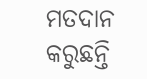ମତଦାନ କରୁଛନ୍ତି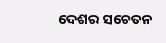ଦେଶର ସଚେତନ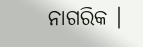ନାଗରିକ ।